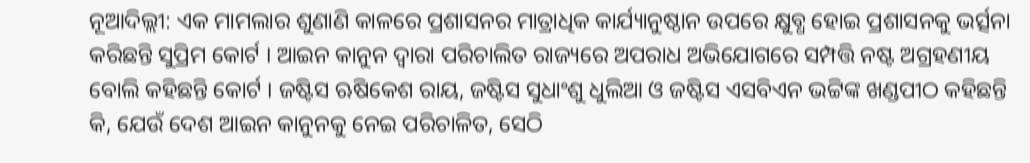ନୂଆଦିଲ୍ଲୀ: ଏକ ମାମଲାର ଶୁଣାଣି କାଳରେ ପ୍ରଶାସନର ମାତ୍ରାଧିକ କାର୍ଯ୍ୟାନୁଷ୍ଠାନ ଉପରେ କ୍ଷୁବ୍ଧ ହୋଇ ପ୍ରଶାସନକୁ ଭର୍ତ୍ସନା କରିଛନ୍ତି ସୁପ୍ରିମ କୋର୍ଟ । ଆଇନ କାନୁନ ଦ୍ୱାରା ପରିଚାଲିତ ରାଜ୍ୟରେ ଅପରାଧ ଅଭିଯୋଗରେ ସମ୍ପତ୍ତି ନଷ୍ଟ ଅଗ୍ରହଣୀୟ ବୋଲି କହିଛନ୍ତି କୋର୍ଟ । ଜଷ୍ଟିସ ଋଷିକେଶ ରାୟ, ଜଷ୍ଟିସ ସୁଧାଂଶୁ ଧୁଲିଆ ଓ ଜଷ୍ଟିସ ଏସବିଏନ ଭଟ୍ଟିଙ୍କ ଖଣ୍ଡପୀଠ କହିଛନ୍ତି କି, ଯେଉଁ ଦେଶ ଆଇନ କାନୁନକୁ ନେଇ ପରିଚାଳିତ, ସେଠି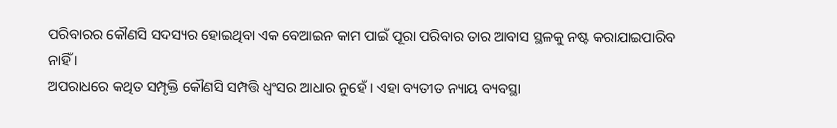ପରିବାରର କୌଣସି ସଦସ୍ୟର ହୋଇଥିବା ଏକ ବେଆଇନ କାମ ପାଇଁ ପୂରା ପରିବାର ତାର ଆବାସ ସ୍ଥଳକୁ ନଷ୍ଟ କରାଯାଇପାରିବ ନାହିଁ ।
ଅପରାଧରେ କଥିତ ସମ୍ପୃକ୍ତି କୌଣସି ସମ୍ପତ୍ତି ଧ୍ୱଂସର ଆଧାର ନୁହେଁ । ଏହା ବ୍ୟତୀତ ନ୍ୟାୟ ବ୍ୟବସ୍ଥା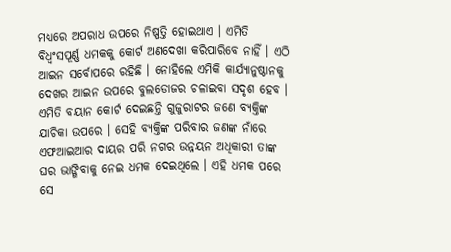ମଧ୍ୟରେ ଅପରାଧ ଉପରେ ନିଷ୍ପତ୍ତି ହୋଇଥାଏ । ଏମିତି ବିଧ୍ୱଂସପୂର୍ଣ୍ଣ ଧମକକୁ କୋର୍ଟ ଅଣଦେଖା କରିପାରିବେ ନାହିଁ । ଏଠି ଆଇନ ସର୍ବୋପରେ ରହିଛି । ନୋହିଲେ ଏମିକି କାର୍ଯ୍ୟାନୁଷ୍ଠାନକୁ ଦେଖର ଆଇନ ଉପରେ ବୁଲଡୋଜର ଚଳାଇବା ସଦୃଶ ହେବ ।
ଏମିତି ବୟାନ କୋର୍ଟ ଦେଇଛନ୍ତି ଗୁଜୁରାଟର ଜଣେ ବ୍ୟକ୍ତିଙ୍କ ଯାଚିକା ଉପରେ । ସେହି ବ୍ୟକ୍ତିଙ୍କ ପରିବାର ଜଣଙ୍କ ନାଁରେ ଏଫଆଇଆର ଦାୟର ପରି ନଗର ଉନ୍ନୟନ ଅଧିକାରୀ ତାଙ୍କ ଘର ଭାଙ୍ଗିବାକୁ ନେଇ ଧମକ ଦେଇଥିଲେ । ଏହି ଧମକ ପରେ ସେ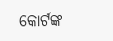କୋର୍ଟଙ୍କ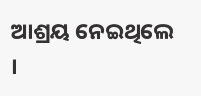ଆଶ୍ରୟ ନେଇଥିଲେ ।